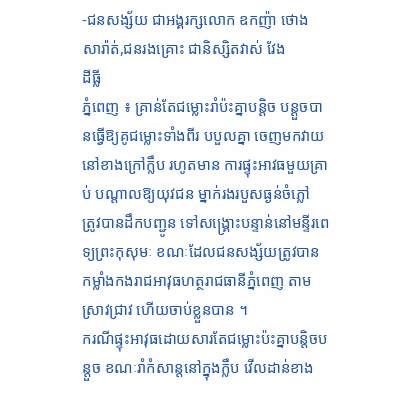-ជនសង្ស័យ ជាអង្គរក្សលោក ឧកញ៉ា ថោង សារ៉ាត់,ជនរងគ្រោះ ជានិស្សិតវាស់ វែង
ដីធ្លី
ភ្នំពេញ ៖ គ្រាន់តែជម្លោះរាំប៉ះគ្នាបន្ដិច បន្ដួចបានធ្វើឱ្យគូជម្លោះទាំងពីរ បបួលគ្នា ចេញមកវាយ
នៅខាងក្រៅក្លឹប រហូតមាន ការផ្ទុះអាវធមួយគ្រាប់ បណ្ដាលឱ្យយុវជន ម្នាក់រងរបួសធ្ងន់ចំភ្លៅ
ត្រូវបានដឹកបញ្ជូន ទៅសង្គ្រោះបន្ទាន់នៅមន្ទីរពេទ្យព្រះកុសុមៈ ខណៈដែលជនសង្ស័យត្រូវបាន
កម្លាំងកងរាជអាវុធហត្ថរាជធានីភ្នំពេញ តាមស្រាវជ្រាវ ហើយចាប់ខ្លួនបាន ។
ករណីផ្ទុះអាវុធដោយសារតែជម្លោះប៉ះគ្នាបន្ដិចបន្ដួច ខណៈរាំកំសាន្ដនៅក្នុងក្លឹប វើលដាន់ខាង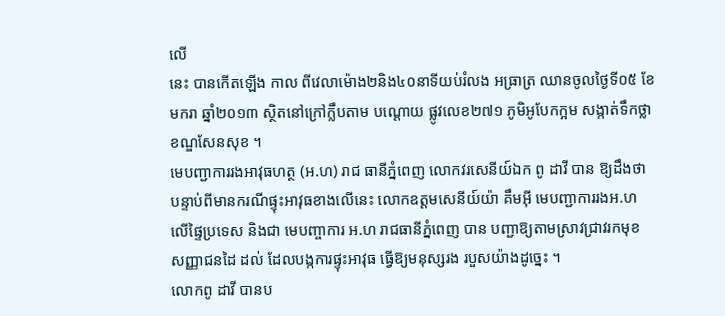លើ
នេះ បានកើតឡើង កាល ពីវេលាម៉ោង២និង៤០នាទីយប់រំលង អធ្រាត្រ ឈានចូលថ្ងៃទី០៥ ខែ
មករា ឆ្នាំ២០១៣ ស្ថិតនៅក្រៅក្លឹបតាម បណ្ដោយ ផ្លូវលេខ២៧១ ភូមិអូបែកក្អម សង្កាត់ទឹកថ្លា
ខណ្ឌសែនសុខ ។
មេបញ្ជាការរងអាវុធហត្ថ (អ.ហ) រាជ ធានីភ្នំពេញ លោកវរសេនីយ៍ឯក ពូ ដាវី បាន ឱ្យដឹងថា
បន្ទាប់ពីមានករណីផ្ទុះអាវុធខាងលើនេះ លោកឧត្ដមសេនីយ៍យ៉ា គឹមអ៊ី មេបញ្ជាការរងអ.ហ
លើផ្ទៃប្រទេស និងជា មេបញ្ចាការ អ.ហ រាជធានីភ្នំពេញ បាន បញ្ជាឱ្យតាមស្រាវជ្រាវរកមុខ
សញ្ញាជនដៃ ដល់ ដែលបង្កការផ្ទុះអាវុធ ធ្វើឱ្យមនុស្សរង របួសយ៉ាងដូច្នេះ ។
លោកពូ ដាវី បានប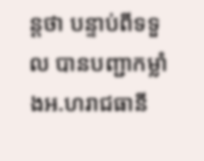ន្ដថា បន្ទាប់ពីទទួល បានបញ្ជាកម្លាំងអ.ហរាជធានី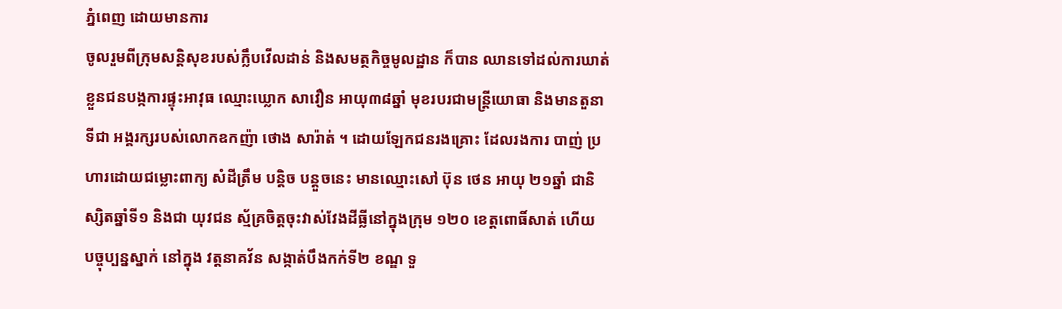ភ្នំពេញ ដោយមានការ
ចូលរួមពីក្រុមសន្ដិសុខរបស់ក្លឹបវើលដាន់ និងសមត្ថកិច្ចមូលដ្ឋាន ក៏បាន ឈានទៅដល់ការឃាត់
ខ្លួនជនបង្កការផ្ទុះអាវុធ ឈ្មោះឃ្លោក សាវឿន អាយុ៣៨ឆ្នាំ មុខរបរជាមន្ដ្រីយោធា និងមានតួនា
ទីជា អង្គរក្សរបស់លោកឧកញ៉ា ថោង សារ៉ាត់ ។ ដោយឡែកជនរងគ្រោះ ដែលរងការ បាញ់ ប្រ
ហារដោយជម្លោះពាក្យ សំដីត្រឹម បន្ដិច បន្ដួចនេះ មានឈ្មោះសៅ ប៊ុន ថេន អាយុ ២១ឆ្នាំ ជានិ
ស្សិតឆ្នាំទី១ និងជា យុវជន ស្ម័គ្រចិត្ដចុះវាស់វែងដីធ្លីនៅក្នុងក្រុម ១២០ ខេត្ដពោធិ៍សាត់ ហើយ
បច្ចុប្បន្នស្នាក់ នៅក្នុង វត្ដនាគវ័ន សង្កាត់បឹងកក់ទី២ ខណ្ឌ ទួ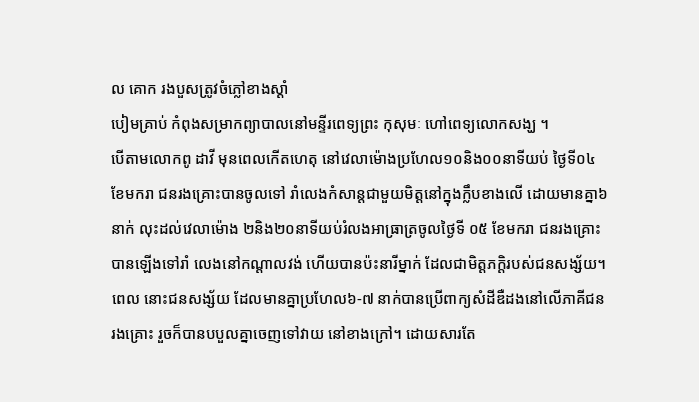ល គោក រងបួសត្រូវចំភ្លៅខាងស្ដាំ
បៀមគ្រាប់ កំពុងសម្រាកព្យាបាលនៅមន្ទីរពេទ្យព្រះ កុសុមៈ ហៅពេទ្យលោកសង្ឃ ។
បើតាមលោកពូ ដាវី មុនពេលកើតហេតុ នៅវេលាម៉ោងប្រហែល១០និង០០នាទីយប់ ថ្ងៃទី០៤
ខែមករា ជនរងគ្រោះបានចូលទៅ រាំលេងកំសាន្ដជាមួយមិត្ដនៅក្នុងក្លឹបខាងលើ ដោយមានគ្នា៦
នាក់ លុះដល់វេលាម៉ោង ២និង២០នាទីយប់រំលងអាធ្រាត្រចូលថ្ងៃទី ០៥ ខែមករា ជនរងគ្រោះ
បានឡើងទៅរាំ លេងនៅកណ្ដាលវង់ ហើយបានប៉ះនារីម្នាក់ ដែលជាមិត្ដភក្ដិរបស់ជនសង្ស័យ។
ពេល នោះជនសង្ស័យ ដែលមានគ្នាប្រហែល៦-៧ នាក់បានប្រើពាក្យសំដីឌឺដងនៅលើភាគីជន
រងគ្រោះ រួចក៏បានបបួលគ្នាចេញទៅវាយ នៅខាងក្រៅ។ ដោយសារតែ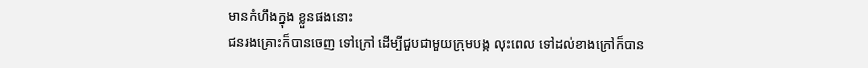មានកំហឹងក្នុង ខ្លួនផងនោះ
ជនរងគ្រោះក៏បានចេញ ទៅក្រៅ ដើម្បីជួបជាមួយក្រុមបង្ក លុះពេល ទៅដល់ខាងក្រៅក៏បាន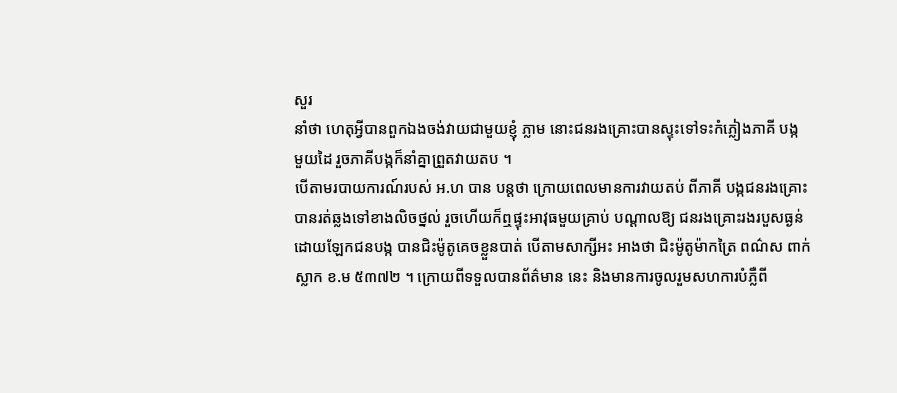សួរ
នាំថា ហេតុអ្វីបានពួកឯងចង់វាយជាមួយខ្ញុំ ភ្លាម នោះជនរងគ្រោះបានស្ទុះទៅទះកំភ្លៀងភាគី បង្ក
មួយដៃ រួចភាគីបង្កក៏នាំគ្នាព្រួតវាយតប ។
បើតាមរបាយការណ៍របស់ អ.ហ បាន បន្ដថា ក្រោយពេលមានការវាយតប់ ពីភាគី បង្កជនរងគ្រោះ
បានរត់ឆ្លងទៅខាងលិចថ្នល់ រួចហើយក៏ឮផ្ទុះអាវុធមួយគ្រាប់ បណ្ដាលឱ្យ ជនរងគ្រោះរងរបួសធ្ងន់
ដោយឡែកជនបង្ក បានជិះម៉ូតូគេចខ្លួនបាត់ បើតាមសាក្សីអះ អាងថា ជិះម៉ូតូម៉ាកត្រៃ ពណ៌ស ពាក់
ស្លាក ខ.ម ៥៣៧២ ។ ក្រោយពីទទួលបានព័ត៌មាន នេះ និងមានការចូលរួមសហការបំភ្លឺពី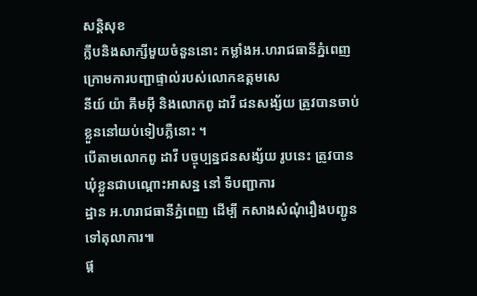សន្ដិសុខ
ក្លឹបនិងសាក្សីមួយចំនួននោះ កម្លាំងអ.ហរាជធានីភ្នំពេញ ក្រោមការបញ្ជាផ្ទាល់របស់លោកឧត្ដមសេ
នីយ៍ យ៉ា គឹមអ៊ី និងលោកពូ ដាវី ជនសង្ស័យ ត្រូវបានចាប់ខ្លួននៅយប់ទៀបភ្លឺនោះ ។
បើតាមលោកពូ ដាវី បច្ចុប្បន្នជនសង្ស័យ រូបនេះ ត្រូវបានឃុំខ្លួនជាបណ្ដោះអាសន្ន នៅ ទីបញ្ជាការ
ដ្ឋាន អ.ហរាជធានីភ្នំពេញ ដើម្បី កសាងសំណុំរឿងបញ្ជូនទៅតុលាការ៕
ផ្ត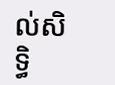ល់សិទ្ធិ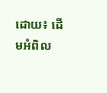ដោយ៖ ដើមអំពិល